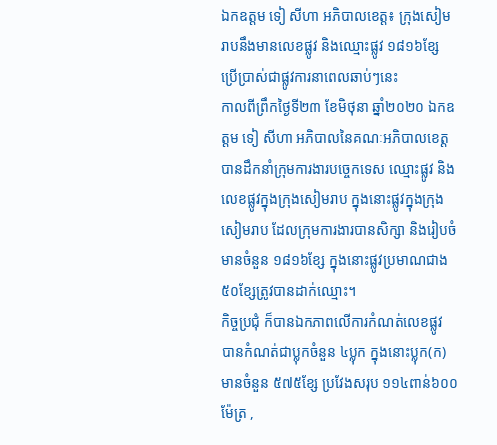ឯកឧត្តម ទៀ សីហា អភិបាលខេត្ត៖ ក្រុងសៀមរាបនឹងមានលេខផ្លូវ និងឈ្មោះផ្លូវ ១៨១៦ខ្សែ ប្រើប្រាស់ជាផ្លូវការនាពេលឆាប់ៗនេះ
កាលពីព្រឹកថ្ងៃទី២៣ ខែមិថុនា ឆ្នាំ២០២០ ឯកឧត្តម ទៀ សីហា អភិបាលនៃគណៈអភិបាលខេត្ត បានដឹកនាំក្រុមការងារបច្ចេកទេស ឈ្មោះផ្លូវ និងលេខផ្លូវក្នុងក្រុងសៀមរាប ក្នុងនោះផ្លូវក្នុងក្រុងសៀមរាប ដែលក្រុមការងារបានសិក្សា និងរៀបចំមានចំនួន ១៨១៦ខ្សែ ក្នុងនោះផ្លូវប្រមាណជាង ៥០ខ្សែត្រូវបានដាក់ឈ្មោះ។
កិច្ចប្រជុំ ក៏បានឯកភាពលើការកំណត់លេខផ្លូវ បានកំណត់ជាប្លុកចំនួន ៤ប្លុក ក្នុងនោះប្លុក(ក) មានចំនួន ៥៧៥ខ្សែ ប្រវែងសរុប ១១៤ពាន់៦០០ម៉ែត្រ ,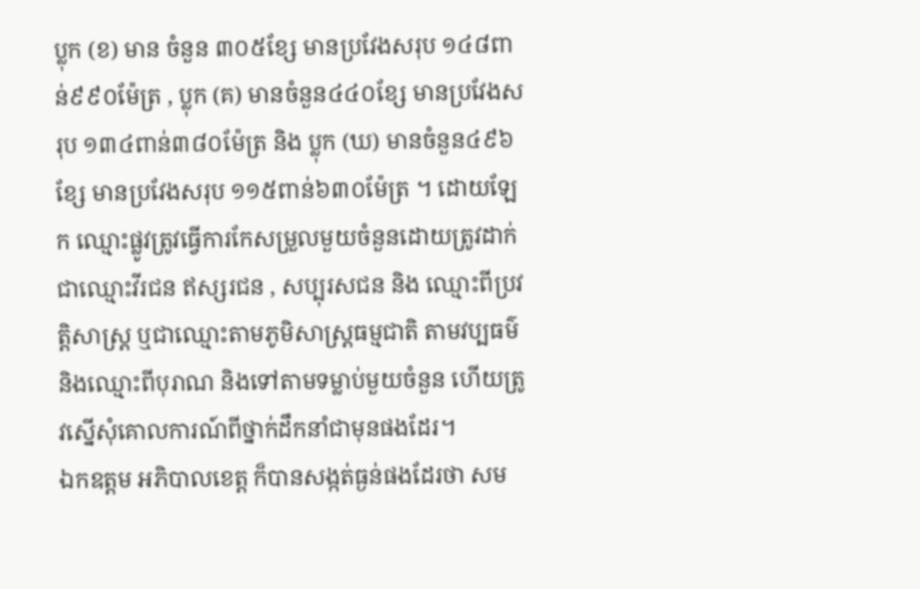ប្លុក (ខ) មាន ចំនួន ៣០៥ខ្សែ មានប្រវែងសរុប ១៤៨ពាន់៩៩០ម៉ែត្រ , ប្លុក (គ) មានចំនួន៤៤០ខ្សែ មានប្រវែងសរុប ១៣៤ពាន់៣៨០ម៉ែត្រ និង ប្លុក (ឃ) មានចំនួន៤៩៦ខ្សែ មានប្រវែងសរុប ១១៥ពាន់៦៣០ម៉ែត្រ ។ ដោយឡែក ឈ្មោះផ្លូវត្រូវធ្វើការកែសម្រួលមួយចំនួនដោយត្រូវដាក់ជាឈ្មោះវីរជន ឥស្សរជន , សប្បុរសជន និង ឈ្មោះពីប្រវត្តិសាស្ត្រ ឬជាឈ្មោះតាមភូមិសាស្ត្រធម្មជាតិ តាមវប្បធម៌ និងឈ្មោះពីបុរាណ និងទៅតាមទម្លាប់មួយចំនួន ហើយត្រូវស្នើសុំគោលការណ៍ពីថ្នាក់ដឹកនាំជាមុនផងដែរ។
ឯកឧត្តម អភិបាលខេត្ត ក៏បានសង្កត់ធ្ងន់ផងដែរថា សម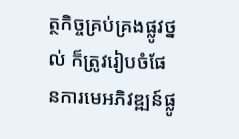ត្ថកិច្ចគ្រប់គ្រងផ្លូវថ្នល់ ក៏ត្រូវរៀបចំផែនការមេអភិវឌ្ឍន៍ផ្លូ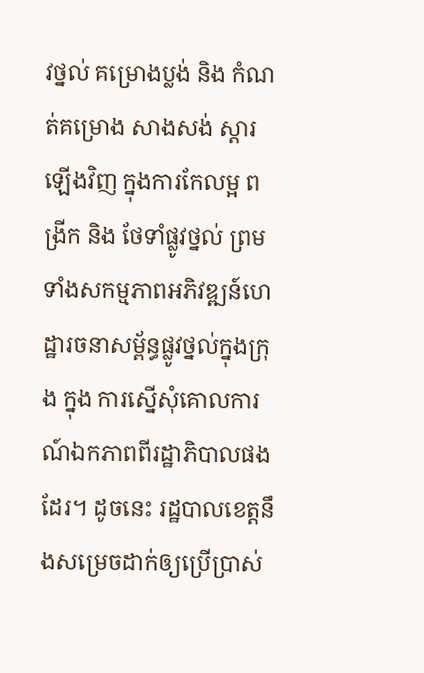វថ្នល់ គម្រោងប្លង់ និង កំណត់គម្រោង សាងសង់ ស្តារឡើងវិញ ក្នុងការកែលម្អ ពង្រីក និង ថែទាំផ្លូវថ្នល់ ព្រមទាំងសកម្មភាពអភិវឌ្ឍន៍ហេដ្ឋារចនាសម្ព័ន្ធផ្លូវថ្នល់ក្នុងក្រុង ក្នុង ការស្នើសុំគោលការណ៍ឯកភាពពីរដ្ឋាភិបាលផងដែរ។ ដូចនេះ រដ្ឋបាលខេត្តនឹងសម្រេចដាក់ឲ្យប្រើប្រាស់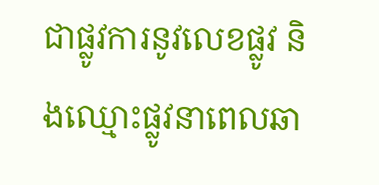ជាផ្លូវការនូវលេខផ្លូវ និងឈ្មោះផ្លូវនាពេលឆា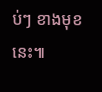ប់ៗ ខាងមុខនេះ៕